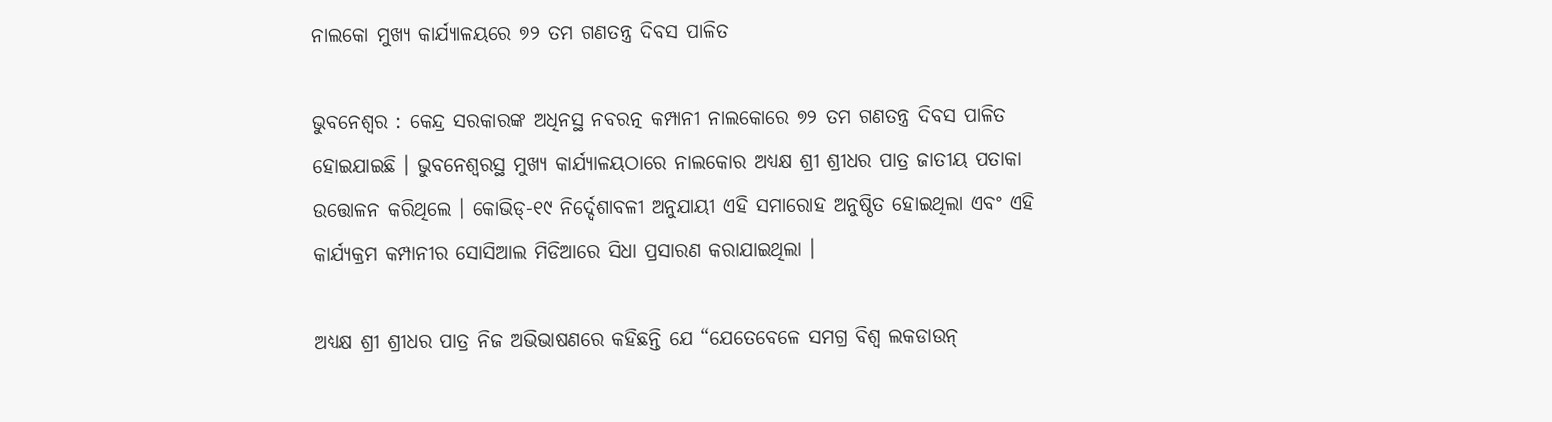ନାଲକୋ ମୁଖ୍ୟ କାର୍ଯ୍ୟାଳୟରେ ୭୨ ତମ ଗଣତନ୍ତ୍ର ଦିବସ ପାଳିତ

ଭୁବନେଶ୍ୱର : କେନ୍ଦ୍ର ସରକାରଙ୍କ ଅଧିନସ୍ଥ ନବରତ୍ନ କମ୍ପାନୀ ନାଲକୋରେ ୭୨ ତମ ଗଣତନ୍ତ୍ର ଦିବସ ପାଳିତ ହୋଇଯାଇଛି । ଭୁବନେଶ୍ୱରସ୍ଥ ମୁଖ୍ୟ କାର୍ଯ୍ୟାଳୟଠାରେ ନାଲକୋର ଅଧ୍ୟକ୍ଷ ଶ୍ରୀ ଶ୍ରୀଧର ପାତ୍ର ଜାତୀୟ ପତାକା ଉତ୍ତୋଳନ କରିଥିଲେ । କୋଭିଡ୍-୧୯ ନିର୍ଦ୍ଦେଶାବଳୀ ଅନୁଯାୟୀ ଏହି ସମାରୋହ ଅନୁଷ୍ଠିତ ହୋଇଥିଲା ଏବଂ ଏହି କାର୍ଯ୍ୟକ୍ରମ କମ୍ପାନୀର ସୋସିଆଲ ମିଡିଆରେ ସିଧା ପ୍ରସାରଣ କରାଯାଇଥିଲା ।

ଅଧ୍ୟକ୍ଷ ଶ୍ରୀ ଶ୍ରୀଧର ପାତ୍ର ନିଜ ଅଭିଭାଷଣରେ କହିଛନ୍ତି ଯେ “ଯେତେବେଳେ ସମଗ୍ର ବିଶ୍ୱ ଲକଡାଉନ୍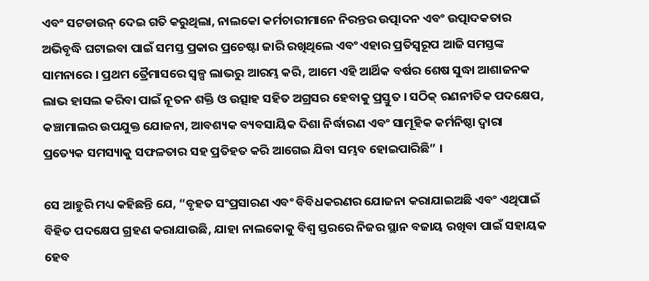ଏବଂ ସଟଡାଉନ୍ ଦେଇ ଗତି କରୁଥିଲା, ନାଲକୋ କର୍ମଚାରୀମାନେ ନିରନ୍ତର ଉତ୍ପାଦନ ଏବଂ ଉତ୍ପାଦକତାର ଅଭିବୃଦ୍ଧି ଘଟାଇବା ପାଇଁ ସମସ୍ତ ପ୍ରକାର ପ୍ରଚେଷ୍ଟା ଜାରି ରଖିଥିଲେ ଏବଂ ଏହାର ପ୍ରତିସ୍ୱରୂପ ଆଜି ସମସ୍ତଙ୍କ ସାମନାରେ । ପ୍ରଥମ ତ୍ରୈମାସରେ ସ୍ୱଳ୍ପ ଲାଭରୁ ଆରମ୍ଭ କରି, ଆମେ ଏହି ଆର୍ଥିକ ବର୍ଷର ଶେଷ ସୁଦ୍ଧା ଆଶାଜନକ ଲାଭ ହାସଲ କରିବା ପାଇଁ ନୂତନ ଶକ୍ତି ଓ ଉତ୍ସାହ ସହିତ ଅଗ୍ରସର ହେବାକୁ ପ୍ରସ୍ତୁତ । ସଠିକ୍ ରଣନୀତିକ ପଦକ୍ଷେପ, କଞ୍ଚାମାଲର ଉପଯୁକ୍ତ ଯୋଜନା, ଆବଶ୍ୟକ ବ୍ୟବସାୟିକ ଦିଶା ନିର୍ଦ୍ଧାରଣ ଏବଂ ସାମୂହିକ କର୍ମନିଷ୍ଠା ଦ୍ୱାରା ପ୍ରତ୍ୟେକ ସମସ୍ୟାକୁ ସଫଳତାର ସହ ପ୍ରତିହତ କରି ଆଗେଇ ଯିବା ସମ୍ଭବ ହୋଇପାରିଛି” ।

ସେ ଆହୁରି ମଧ୍ୟ କହିଛନ୍ତି ଯେ, “ବୃହତ ସଂପ୍ରସାରଣ ଏବଂ ବିବିଧକରଣର ଯୋଜନା କରାଯାଇଅଛି ଏବଂ ଏଥିପାଇଁ ବିହିତ ପଦକ୍ଷେପ ଗ୍ରହଣ କରାଯାଉଛି, ଯାହା ନାଲକୋକୁ ବିଶ୍ୱ ସ୍ତରରେ ନିଜର ସ୍ଥାନ ବଜାୟ ରଖିବା ପାଇଁ ସହାୟକ ହେବ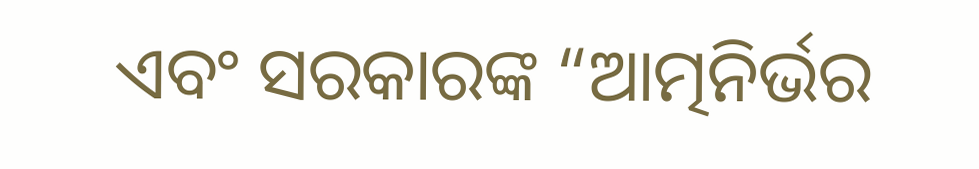ଏବଂ ସରକାରଙ୍କ “ଆତ୍ମନିର୍ଭର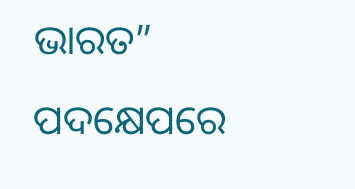ଭାରତ” ପଦକ୍ଷେପରେ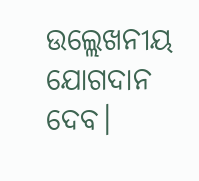ଉଲ୍ଲେଖନୀୟ ଯୋଗଦାନ ଦେବ।